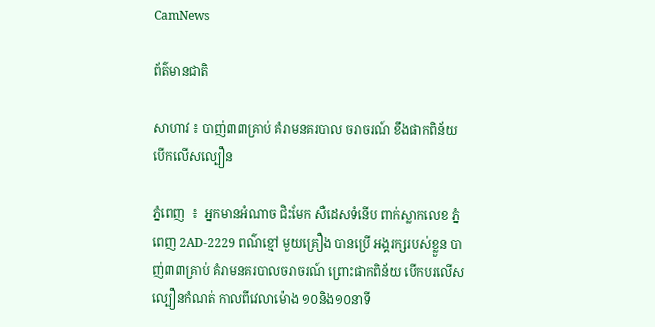CamNews

ព័ត៌មានជាតិ

សាហាវ ៖ បាញ់៣៣គ្រាប់ គំរាមនគរបាល ចរាចរណ៍ ខឹងផាកពិន័យ បើកលើសល្បឿន

ភ្នំពេញ  ៖  អ្នកមានអំណាច ជិះមែក សឺដេសទំនើប ពាក់ស្លាកលេខ ភ្នំពេញ 2AD-2229 ពណ៌ខ្មៅ មួយគ្រឿង បានប្រើ អង្គរក្សរបស់ខ្លួន បាញ់៣៣គ្រាប់ គំរាមនគរបាលចរាចរណ៍ ព្រោះផាកពិន័យ បើកបរលើសល្បឿនកំណត់ កាលពីវេលាម៉ោង ១០និង១០នាទី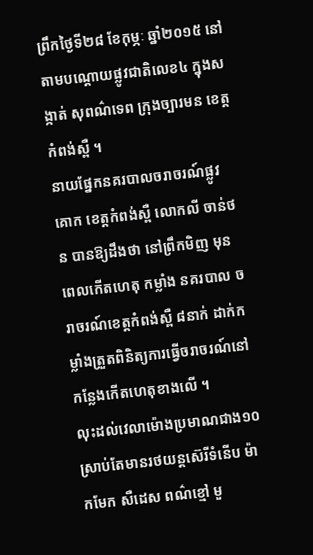ព្រឹកថ្ងៃទី២៨ ខែកុម្ភៈ ឆ្នាំ២០១៥ នៅតាមបណ្ដោយផ្លូវជាតិលេខ៤ ក្នុងសង្កាត់ សុពណ៌ទេព ក្រុងច្បារមន ខេត្ដកំពង់ស្ពឺ ។
នាយផ្នែកនគរបាលចរាចរណ៍ផ្លូវគោក ខេត្ដកំពង់ស្ពឺ លោកលី ចាន់ថន បានឱ្យដឹងថា នៅព្រឹកមិញ មុនពេលកើតហេតុ កម្លាំង នគរបាល ចរាចរណ៍ខេត្ដកំពង់ស្ពឺ ៨នាក់ ដាក់កម្លាំងត្រួតពិនិត្យការធ្វើចរាចរណ៍នៅ កន្លែងកើតហេតុខាងលើ ។
លុះដល់វេលាម៉ោងប្រមាណជាង១០ ស្រាប់តែមានរថយន្ដស៊េរីទំនើប ម៉ាកមែក សឺដេស ពណ៌ខ្មៅ មួ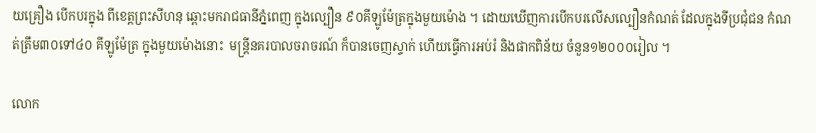យគ្រឿង បើកបរក្នុង ពីខេត្ដព្រះសីហនុ ឆ្ពោះមករាជធានីភ្នំពេញ ក្នុងល្បឿន ៩០គីឡូម៉ែត្រក្នុងមួយម៉ោង ។ ដោយឃើញការបើកបរលើសល្បឿនកំណត់ ដែលក្នុងទីប្រជុំជន កំណត់ត្រឹម៣០ទៅ៤០ គីឡូម៉ែត្រ ក្នុងមួយម៉ោងនោះ  មន្ដ្រីនគរបាលចរាចរណ៍ ក៏បានចេញស្ទាក់ ហើយធ្វើការអប់រំ និងផាកពិន័យ ចំនួន១២០០០រៀល ។

លោក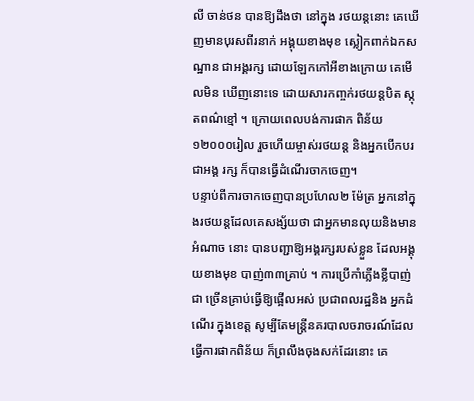លី ចាន់ថន បានឱ្យដឹងថា នៅក្នុង រថយន្ដនោះ គេឃើញមានបុរសពីរនាក់ អង្គុយខាងមុខ ស្លៀកពាក់ឯកសណ្ឋាន ជាអង្គរក្ស ដោយឡែកកៅអីខាងក្រោយ គេមើលមិន ឃើញនោះទេ ដោយសារកញ្ចក់រថយន្ដបិត ស្កុតពណ៌ខ្មៅ ។ ក្រោយពេលបង់ការផាក ពិន័យ ១២០០០រៀល រួចហើយម្ចាស់រថយន្ដ និងអ្នកបើកបរជាអង្គ រក្ស ក៏បានធ្វើដំណើរចាកចេញ។
បន្ទាប់ពីការចាកចេញបានប្រហែល២ ម៉ែត្រ អ្នកនៅក្នុងរថយន្ដដែលគេសង្ស័យថា ជាអ្នកមានលុយនិងមានអំណាច នោះ បានបញ្ជាឱ្យអង្គរក្សរបស់ខ្លួន ដែលអង្គុយខាងមុខ បាញ់៣៣គ្រាប់ ។ ការប្រើកាំភ្លើងខ្លីបាញ់ជា ច្រើនគ្រាប់ធ្វើឱ្យផ្អើលអស់ ប្រជាពលរដ្ឋនិង អ្នកដំណើរ ក្នុងខេត្ដ សូម្បីតែមន្ដ្រីនគរបាលចរាចរណ៍ដែលធ្វើការផាកពិន័យ ក៏ព្រលឹងចុងសក់ដែរនោះ គេ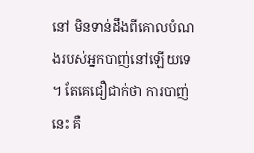នៅ មិនទាន់ដឹងពីគោលបំណងរបស់អ្នកបាញ់នៅឡើយទេ ។ តែគេជឿជាក់ថា ការបាញ់នេះ គឺ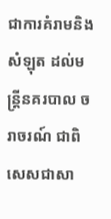ជាការគំរាមនិងសំឡុត ដល់មន្ដ្រីនគរបាល ចរាចរណ៍ ជាពិសេសជាសា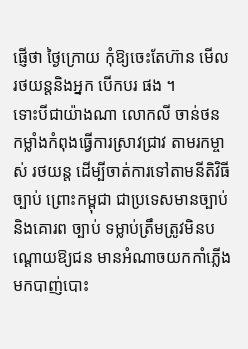ផ្ញើថា ថ្ងៃក្រោយ កុំឱ្យចេះតែហ៊ាន មើលរថយន្ដនិងអ្នក បើកបរ ផង ។
ទោះបីជាយ៉ាងណា លោកលី ចាន់ថន កម្លាំងកំពុងធ្វើការស្រាវជ្រាវ តាមរកម្ចាស់ រថយន្ដ ដើម្បីចាត់ការទៅតាមនីតិវិធីច្បាប់ ព្រោះកម្ពុជា ជាប្រទេសមានច្បាប់និងគោរព ច្បាប់ ទម្លាប់ត្រឹមត្រូវមិនបណ្ដោយឱ្យជន មានអំណាចយកកាំភ្លើងមកបាញ់បោះ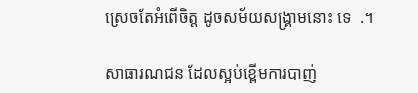ស្រេចតែអំពើចិត្ដ ដូចសម័យសង្គ្រាមនោះ ទេ  .។

សាធារណជន ដែលស្អប់ខ្ពើមការបាញ់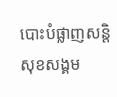បោះបំផ្លាញសន្តិសុខសង្គម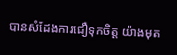បានសំដែងការជឿទុកចិត្ត យ៉ាងមុត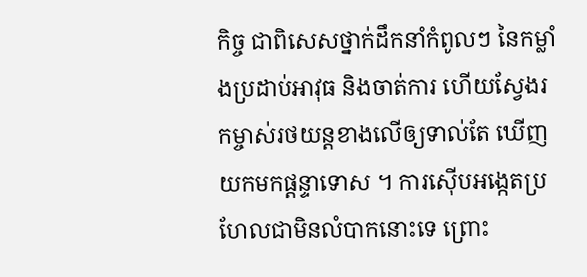កិច្ច ជាពិសេសថ្នាក់ដឹកនាំកំពូលៗ នៃកម្លាំងប្រដាប់អាវុធ និងចាត់ការ ហើយស្វែងរកម្ចាស់រថយន្តខាងលើឲ្យទាល់តែ ឃើញ យកមកផ្តន្ទាទោស ។ ការស៊ើបអង្កេតប្រហែលជាមិនលំបាកនោះទេ ព្រោះ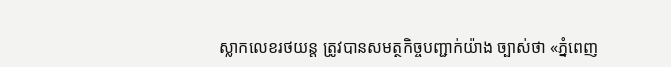ស្លាកលេខរថយន្ត ត្រូវបានសមត្ថកិច្ចបញ្ជាក់យ៉ាង ច្បាស់ថា «ភ្នំពេញ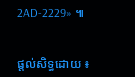2AD-2229» ៕


ផ្តល់សិទ្ធដោយ ៖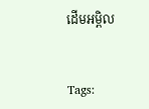ដើមអម្ពិល


Tags: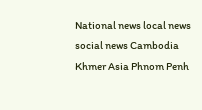National news local news social news Cambodia Khmer Asia Phnom Penh